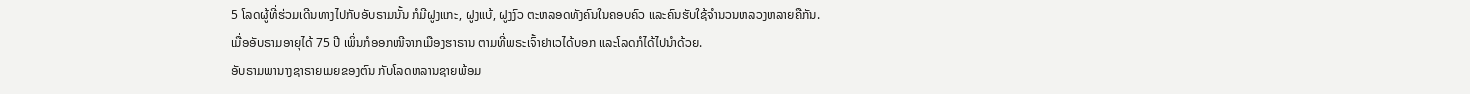5 ໂລດຜູ້ທີ່ຮ່ວມເດີນທາງໄປກັບອັບຣາມນັ້ນ ກໍມີຝູງແກະ, ຝູງແບ້, ຝູງງົວ ຕະຫລອດທັງຄົນໃນຄອບຄົວ ແລະຄົນຮັບໃຊ້ຈຳນວນຫລວງຫລາຍຄືກັນ.
ເມື່ອອັບຣາມອາຍຸໄດ້ 75 ປີ ເພິ່ນກໍອອກໜີຈາກເມືອງຮາຣານ ຕາມທີ່ພຣະເຈົ້າຢາເວໄດ້ບອກ ແລະໂລດກໍໄດ້ໄປນຳດ້ວຍ.
ອັບຣາມພານາງຊາຣາຍເມຍຂອງຕົນ ກັບໂລດຫລານຊາຍພ້ອມ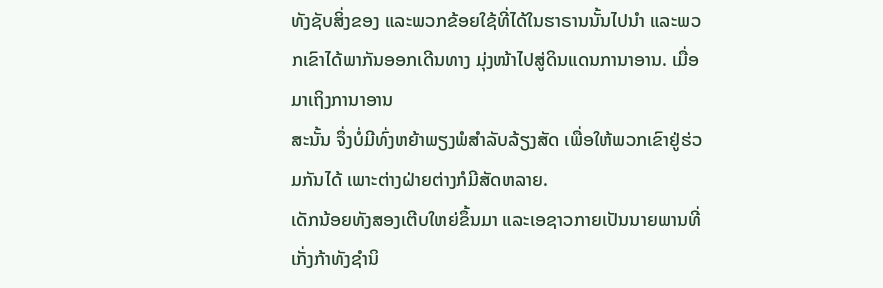ທັງຊັບສິ່ງຂອງ ແລະພວກຂ້ອຍໃຊ້ທີ່ໄດ້ໃນຮາຣານນັ້ນໄປນຳ ແລະພວກເຂົາໄດ້ພາກັນອອກເດີນທາງ ມຸ່ງໜ້າໄປສູ່ດິນແດນການາອານ. ເມື່ອມາເຖິງການາອານ
ສະນັ້ນ ຈຶ່ງບໍ່ມີທົ່ງຫຍ້າພຽງພໍສຳລັບລ້ຽງສັດ ເພື່ອໃຫ້ພວກເຂົາຢູ່ຮ່ວມກັນໄດ້ ເພາະຕ່າງຝ່າຍຕ່າງກໍມີສັດຫລາຍ.
ເດັກນ້ອຍທັງສອງເຕີບໃຫຍ່ຂຶ້ນມາ ແລະເອຊາວກາຍເປັນນາຍພານທີ່ເກັ່ງກ້າທັງຊຳນິ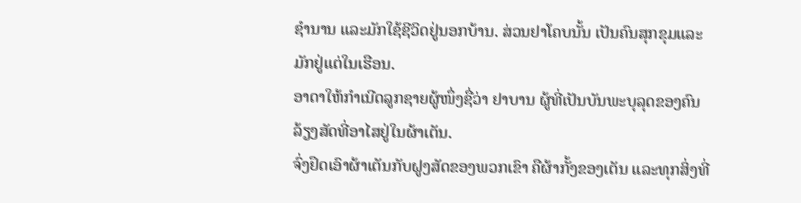ຊຳນານ ແລະມັກໃຊ້ຊີວິດຢູ່ນອກບ້ານ. ສ່ວນຢາໂຄບນັ້ນ ເປັນຄົນສຸກຂຸມແລະມັກຢູ່ແຕ່ໃນເຮືອນ.
ອາດາໃຫ້ກຳເນີດລູກຊາຍຜູ້ໜຶ່ງຊື່ວ່າ ຢາບານ ຜູ້ທີ່ເປັນບັນພະບຸລຸດຂອງຄົນລ້ຽງສັດທີ່ອາໄສຢູ່ໃນຜ້າເຕັນ.
ຈົ່ງຢຶດເອົາຜ້າເຕັນກັບຝູງສັດຂອງພວກເຂົາ ຄືຜ້າກັ້ງຂອງເຕັນ ແລະທຸກສິ່ງທີ່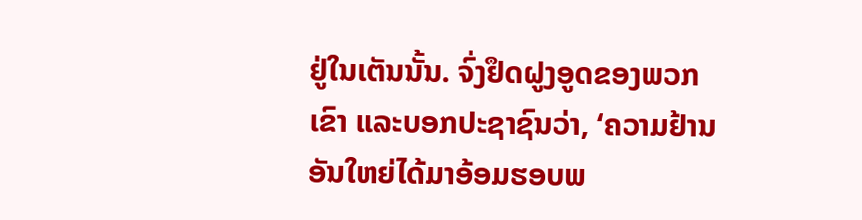ຢູ່ໃນເຕັນນັ້ນ. ຈົ່ງຢຶດຝູງອູດຂອງພວກເຂົາ ແລະບອກປະຊາຊົນວ່າ, ‘ຄວາມຢ້ານອັນໃຫຍ່ໄດ້ມາອ້ອມຮອບພ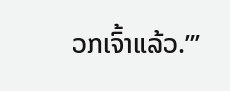ວກເຈົ້າແລ້ວ.”’